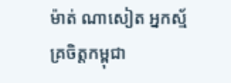ម៉ាត់ ណាសៀត អ្នកស្ម័គ្រចិត្តកម្ពុជា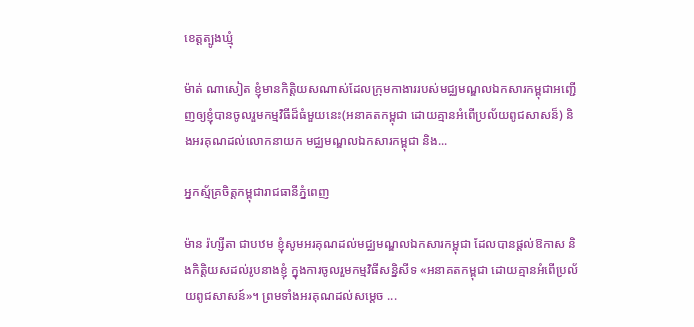ខេត្តត្បូងឃ្មុំ

ម៉ាត់ ណាសៀត ខ្ញុំមានកិត្តិយសណាស់ដែលក្រុមកាងាររបស់មជ្ឈមណ្ឌលឯកសារកម្ពុជាអញ្ជើញឲ្យខ្ញុំបានចូលរួមកម្មវិធីដ៏ធំមួយនេះ(អនាគតកម្ពុជា ដោយគ្មានអំពើប្រល័យពូជសាសន៏) និងអរគុណដល់លោកនាយក មជ្ឈមណ្ឌលឯកសារកម្ពុជា និង...

អ្នកស្ម័គ្រចិត្តកម្ពុជារាជធានីភ្នំពេញ

ម៉ាន រ៉ហ្សីតា ជាបឋម ខ្ញុំសូមអរគុណដល់មជ្ឈមណ្ឌលឯកសារកម្ពុជា ដែលបានផ្ដល់ឱកាស និងកិត្តិយសដល់រូបនាងខ្ញុំ ក្នុងការចូលរួមកម្មវិធីសន្និសីទ «អនាគតកម្ពុជា ដោយគ្មានអំពើប្រល័យពូជសាសន៍»។ ព្រមទាំងអរគុណដល់សម្តេច ...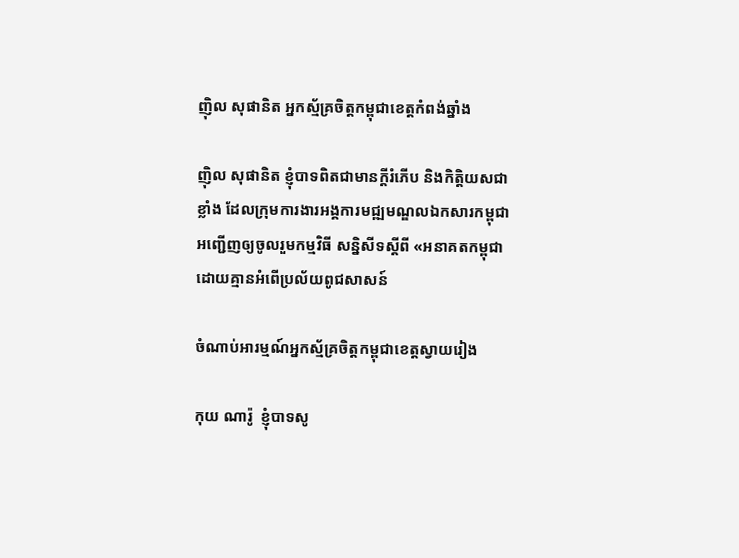ញ៉ិល សុផានិត អ្នកស្ម័គ្រចិត្តកម្ពុជាខេត្តកំពង់ឆ្នាំង

ញ៉ិល សុផានិត ខ្ញុំបាទពិតជាមានក្ដីរំភើប និងកិត្តិយសជាខ្លាំង ដែលក្រុមការងារអង្គការមជ្ឍមណ្ឌលឯកសារកម្ពុជាអញ្ជើញឲ្យចូលរួមកម្មវិធី សន្និសីទស្ដីពី «អនាគតកម្ពុជា ដោយគ្មានអំពើប្រល័យពូជសាសន៍

ចំណាប់អារម្មណ៍អ្នកស្ម័គ្រចិត្តកម្ពុជាខេត្តស្វាយរៀង

កុយ ណារ៉ូ  ខ្ញុំបាទសូ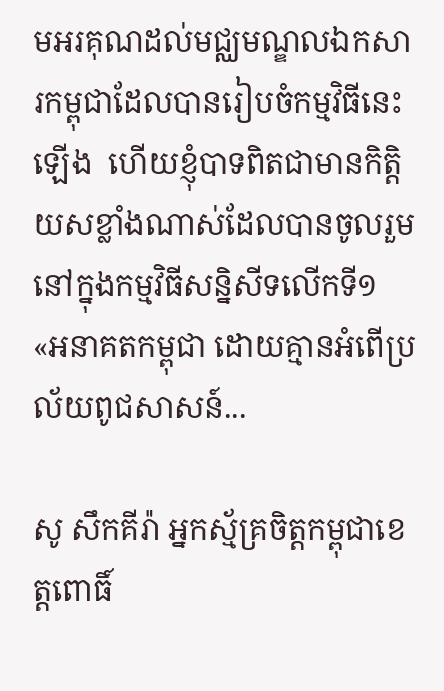មអរគុណដល់មជ្ឈមណ្ឌលឯកសារកម្ពុជាដែលបានរៀបចំកម្មវិធីនេះឡើង  ហើយខ្ញុំបាទពិតជាមានកិត្តិយសខ្លាំងណាស់ដែលបានចូលរួមនៅក្នុងកម្មវិធីសន្និសីទលើកទី១ «អនាគតកម្ពុជា ដោយគ្មានអំពើប្រល័យពូជសាសន៍...

សូ សឹកគីរ៉ា អ្នកស្ម័គ្រចិត្តកម្ពុជាខេត្តពោធិ៍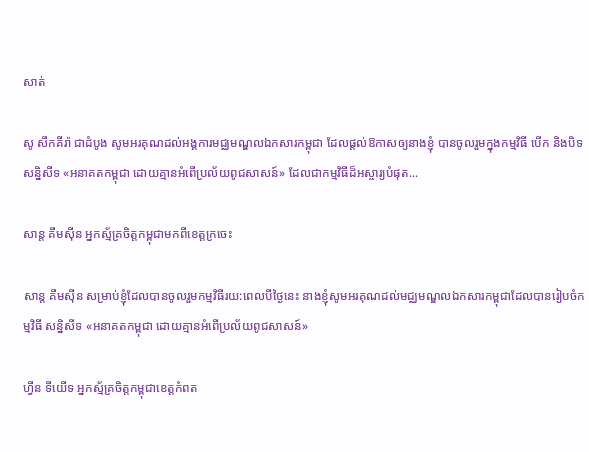សាត់

សូ សឹកគីរ៉ា ជាដំបូង សូមអរគុណដល់អង្គការមជ្ឈមណ្ឌលឯកសារកម្ពុជា ដែលផ្តល់ឱកាសឲ្យនាងខ្ញុំ បានចូលរួមក្នុងកម្មវិធី បើក និងបិទ សន្និសីទ «អនាគតកម្ពុជា ដោយគ្មានអំពើប្រល័យពូជសាសន៍» ដែលជាកម្មវិធីដ៏អស្ចារ្យបំផុត...

សាន្ត គឹមស៊ីន អ្នកស្ម័គ្រចិត្តកម្ពុជាមកពីខេត្តក្រចេះ

សាន្ត គឹមស៊ីន សម្រាប់ខ្ញុំដែលបានចូលរួមកម្មវិធីរយ:ពេលបីថ្ងៃនេះ នាងខ្ញុំសូមអរគុណដល់មជ្ឈមណ្ឌលឯកសារកម្ពុជាដែលបានរៀបចំកម្មវិធី សន្និសីទ «អនាគតកម្ពុជា ដោយគ្មានអំពើប្រល័យពូជសាសន៍»

ហ្វីន ទីយើទ អ្នកស្ម័គ្រចិត្តកម្ពុជាខេត្តកំពត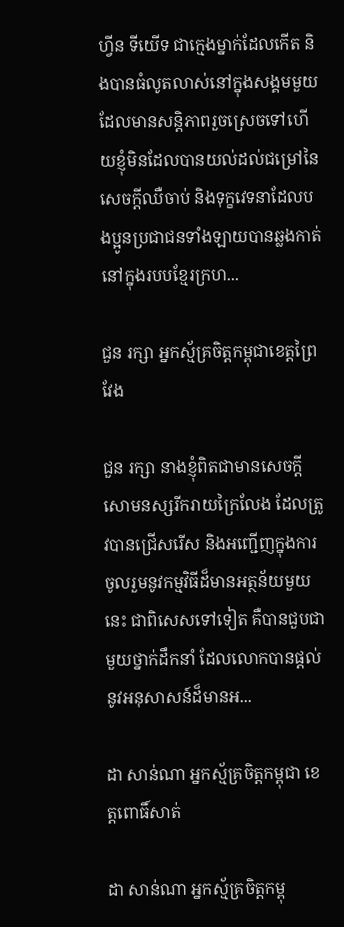ហ្វីន ទីយើទ ជាក្មេងម្នាក់ដែលកើត និងបានធំលូតលាស់នៅក្នុងសង្គមមួយដែលមានសន្តិភាពរួចស្រេចទៅហើយខ្ញុំមិនដែលបានយល់ដល់ជម្រៅនៃសេចក្តីឈឺចាប់ និងទុក្ខវេទនាដែលបងប្អូនប្រជាជនទាំងឡាយបានឆ្លងកាត់នៅក្នុងរបបខ្មែរក្រហ...

ជួន រក្សា អ្នកស្ម័គ្រចិត្តកម្ពុជាខេត្តព្រៃវែង

ជួន រក្សា នាងខ្ញុំពិតជាមានសេចក្ដីសោមនស្សរីករាយក្រៃលែង ដែលត្រូវបានជ្រើសរើស និងអញ្ជើញក្នុងការចូលរួមនូវកម្មវិធីដ៏មានអត្ថន័យមួយនេះ ជាពិសេសទៅទៀត គឺបានជួបជាមួយថ្នាក់ដឹកនាំ ដែលលោកបានផ្ដល់នូវអនុសាសន៍ដ៏មានអ...

ដា សាន់ណា អ្នកស្ម័គ្រចិត្តកម្ពុជា ខេត្តពោធិ៍សាត់

ដា សាន់ណា អ្នកស្ម័គ្រចិត្តកម្ពុ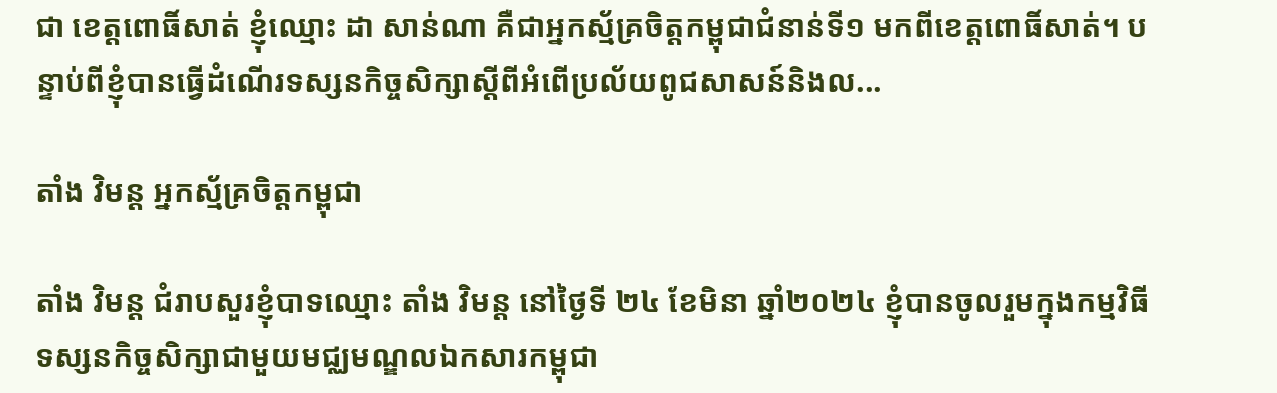ជា ខេត្តពោធិ៍សាត់ ខ្ញុំឈ្មោះ ដា សាន់ណា គឺជាអ្នកស្ម័គ្រចិត្តកម្ពុជាជំនាន់ទី១ មកពីខេត្តពោធិ៍សាត់។ បន្ទាប់ពីខ្ញុំបានធ្វើដំណើរទស្សនកិច្ចសិក្សាស្ដីពីអំពើប្រល័យពូជសាសន៍និងល...

តាំង វិមន្ត អ្នកស្ម័គ្រចិត្តកម្ពុជា

តាំង វិមន្ត ជំរាបសួរខ្ញុំបាទឈ្មោះ តាំង វិមន្ត នៅថ្ងៃទី ២៤ ខែមិនា ឆ្នាំ២០២៤ ខ្ញុំបានចូលរួមក្នុងកម្មវិធីទស្សនកិច្ចសិក្សាជាមួយមជ្ឈមណ្ឌលឯកសារកម្ពុជា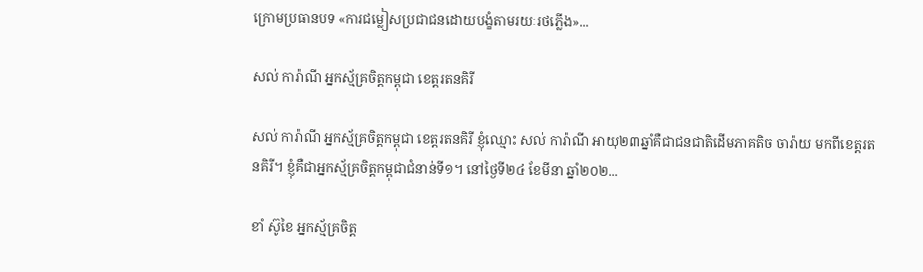ក្រោមប្រធានបទ «ការជម្លៀសប្រជាជនដោយបង្ខំតាមរយៈរថភ្លើង»...

សល់ ការ៉ាណី អ្នកស្ម័គ្រចិត្តកម្ពុជា ខេត្តរតនគិរី

សល់ ការ៉ាណី អ្នកស្ម័គ្រចិត្តកម្ពុជា ខេត្តរតនគិរី ខ្ញុំឈ្មោះ សល់ ការ៉ាណី អាយុ២៣ឆ្នាំគឺជាជនជាតិដើមភាគតិច ចារ៉ាយ មកពីខេត្តរតនគិរី។ ខ្ញុំគឺជាអ្នកស្ម័គ្រចិត្តកម្ពុជាជំនាន់ទី១។ នៅថ្ងៃទី២៤ ខែមីនា ឆ្នាំ២០២...

ខាំ ស៊ូខៃ អ្នកស្ម័គ្រចិត្ត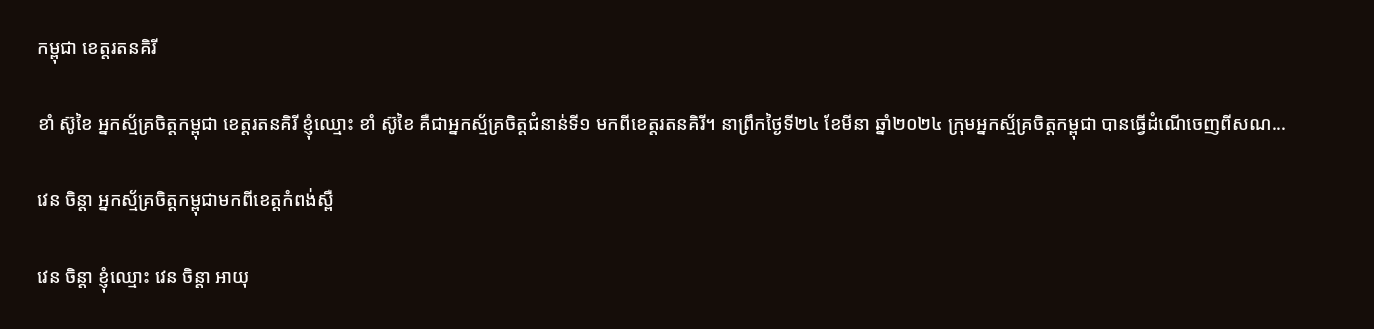កម្ពុជា ខេត្តរតនគិរី

ខាំ ស៊ូខៃ អ្នកស្ម័គ្រចិត្តកម្ពុជា ខេត្តរតនគិរី ខ្ញុំឈ្មោះ ខាំ ស៊ូខៃ គឺជាអ្នកស្ម័គ្រចិត្តជំនាន់ទី១ មកពីខេត្តរតនគិរី។ នាព្រឹកថ្ងៃទី២៤ ខែមីនា ឆ្នាំ២០២៤ ក្រុមអ្នកស្ម័គ្រចិត្តកម្ពុជា បានធ្វើដំណើចេញពីសណ...

វេន ចិន្តា អ្នកស្ម័គ្រចិត្តកម្ពុជាមកពីខេត្តកំពង់ស្ពឺ

វេន ចិន្តា ខ្ញុំឈ្មោះ វេន ចិន្តា អាយុ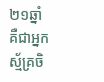២១ឆ្នាំ គឺជាអ្នកស្ម័គ្រចិ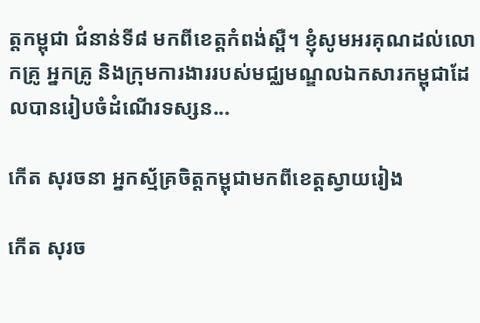ត្តកម្ពុជា ជំនាន់ទី៨ មកពីខេត្តកំពង់ស្ពឺ។ ខ្ញុំសូមអរគុណដល់លោកគ្រូ អ្នកគ្រូ និងក្រុមការងាររបស់មជ្ឈមណ្ឌលឯកសារកម្ពុជាដែលបានរៀបចំដំណើរទស្សន...

កើត សុរចនា អ្នកស្ម័គ្រចិត្តកម្ពុជាមកពីខេត្តស្វាយរៀង

កើត សុរច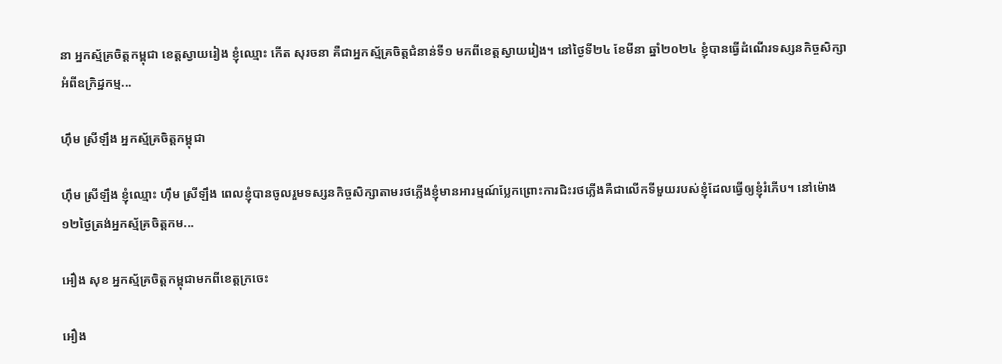នា អ្នកស្ម័គ្រចិត្តកម្ពុជា ខេត្តស្វាយរៀង ខ្ញុំឈ្មោះ កើត សុរចនា គឺជាអ្នកស្ម័គ្រចិត្តជំនាន់ទី១ មកពីខេត្តស្វាយរៀង។ នៅថ្ងៃទី២៤ ខែមីនា ឆ្នាំ២០២៤ ខ្ញុំបានធ្វើដំណើរទស្សនកិច្ចសិក្សាអំពីឧក្រិដ្ឋកម្ម...

ហុឹម ស្រីឡឹង អ្នកស្ម័គ្រចិត្តកម្ពុជា

ហ៊ឹម ស្រីឡឹង ខ្ញុំឈ្មោះ ហ៊ឹម ស្រីឡឹង ពេលខ្ញុំបានចូលរួមទស្សនកិច្ចសិក្សាតាមរថភ្លើងខ្ញុំមានអារម្មណ៍ប្លែកព្រោះការជិះរថភ្លើងគឺជាលើកទីមួយរបស់ខ្ញុំដែលធ្វើឲ្យខ្ញុំរំភើប។ នៅម៉ោង១២ថ្ងៃត្រង់អ្នកស្ម័គ្រចិត្តកម...

អឿង សុខ អ្នកស្ម័គ្រចិត្តកម្ពុជាមកពីខេត្តក្រចេះ

អឿង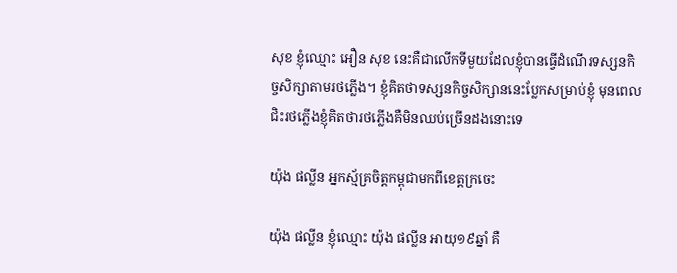សុខ ខ្ញុំឈ្មោះ អឿន សុខ នេះគឺជាលើកទីមួយដែលខ្ញុំបានធ្វើដំណើរទស្សនកិច្ចសិក្សាតាមរថភ្លើង។ ខ្ញុំគិតថាទស្សនកិច្ចសិក្សាននេះប្លែកសម្រាប់ខ្ញុំ មុនពេលជិះរថភ្លើងខ្ញុំគិតថារថភ្លើងគឺមិនឈប់ច្រើនដងនោះទេ

យ៉ុង ផល្លីន អ្នកស្ម័គ្រចិត្តកម្ពុជាមកពីខេត្តក្រចេះ

យ៉ុង ផល្លីន ខ្ញុំឈ្មោះ យ៉ុង ផល្លីន អាយុ១៩ឆ្នាំ គឺ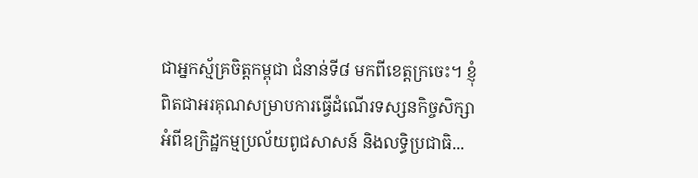ជាអ្នកស្ម័គ្រចិត្តកម្ពុជា ជំនាន់ទី៨ មកពីខេត្តក្រចេះ។ ខ្ញុំពិតជាអរគុណសម្រាបការធ្វើដំណើរទស្សនកិច្ចសិក្សាអំពីឧក្រិដ្ឋកម្មប្រល័យពូជសាសន៍ និងលទ្ធិប្រជាធិ...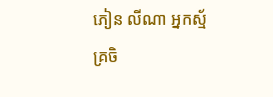ភៀន លីណា អ្នកស្ម័គ្រចិ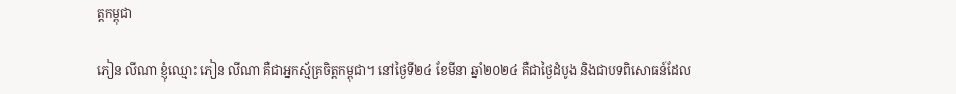ត្តកម្ពុជា

ភៀន លីណា ខ្ញុំឈ្មោះ ភៀន លីណា គឺជាអ្នកស្ម័គ្រចិត្តកម្ពុជា។ នៅថ្ងៃទី២៤ ខែមីនា ឆ្នាំ២០២៤ គឺជាថ្ងៃដំបូង និងជាបទពិសោធន៍ដែល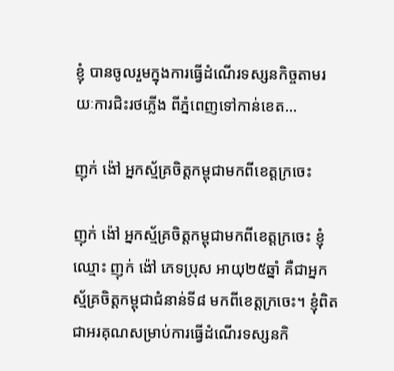ខ្ញុំ បានចូលរួមក្នុងការធ្វើដំណើរទស្សនកិច្ចតាមរយៈការជិះរថភ្លើង ពីភ្នំពេញទៅកាន់ខេត...

ញុក់ ង៉ៅ អ្នកស្ម័គ្រចិត្តកម្ពុជាមកពីខេត្តក្រចេះ

ញុក់ ង៉ៅ អ្នកស្ម័គ្រចិត្តកម្ពុជាមកពីខេត្តក្រចេះ ខ្ញុំឈ្មោះ ញុក់ ង៉ៅ ភេទប្រុស អាយុ២៥ឆ្នាំ គឺជាអ្នកស្ម័គ្រចិត្តកម្ពុជាជំនាន់ទី៨ មកពីខេត្តក្រចេះ។ ខ្ញុំពិតជាអរគុណសម្រាប់ការធ្វើដំណើរទស្សនកិ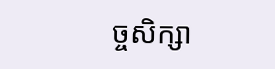ច្ចសិក្សា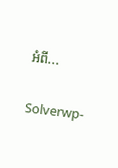អំពី...

Solverwp-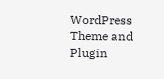WordPress Theme and Plugin